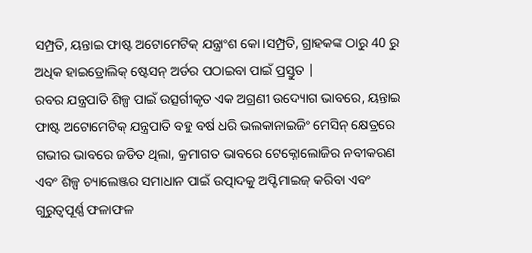ସମ୍ପ୍ରତି, ୟନ୍ତାଇ ଫାଷ୍ଟ ଅଟୋମେଟିକ୍ ଯନ୍ତ୍ରାଂଶ କୋ।ସମ୍ପ୍ରତି, ଗ୍ରାହକଙ୍କ ଠାରୁ 40 ରୁ ଅଧିକ ହାଇଡ୍ରୋଲିକ୍ ଷ୍ଟେସନ୍ ଅର୍ଡର ପଠାଇବା ପାଇଁ ପ୍ରସ୍ତୁତ |
ରବର ଯନ୍ତ୍ରପାତି ଶିଳ୍ପ ପାଇଁ ଉତ୍ସର୍ଗୀକୃତ ଏକ ଅଗ୍ରଣୀ ଉଦ୍ୟୋଗ ଭାବରେ, ୟନ୍ତାଇ ଫାଷ୍ଟ ଅଟୋମେଟିକ୍ ଯନ୍ତ୍ରପାତି ବହୁ ବର୍ଷ ଧରି ଭଲକାନାଇଜିଂ ମେସିନ୍ କ୍ଷେତ୍ରରେ ଗଭୀର ଭାବରେ ଜଡିତ ଥିଲା, କ୍ରମାଗତ ଭାବରେ ଟେକ୍ନୋଲୋଜିର ନବୀକରଣ ଏବଂ ଶିଳ୍ପ ଚ୍ୟାଲେଞ୍ଜର ସମାଧାନ ପାଇଁ ଉତ୍ପାଦକୁ ଅପ୍ଟିମାଇଜ୍ କରିବା ଏବଂ ଗୁରୁତ୍ୱପୂର୍ଣ୍ଣ ଫଳାଫଳ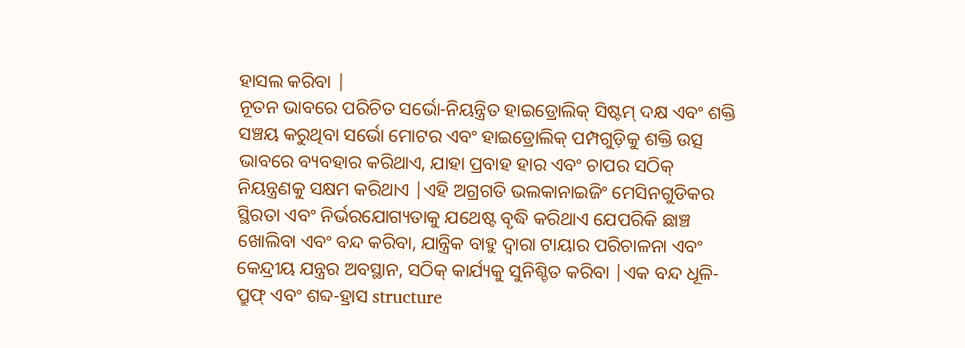ହାସଲ କରିବା |
ନୂତନ ଭାବରେ ପରିଚିତ ସର୍ଭୋ-ନିୟନ୍ତ୍ରିତ ହାଇଡ୍ରୋଲିକ୍ ସିଷ୍ଟମ୍ ଦକ୍ଷ ଏବଂ ଶକ୍ତି ସଞ୍ଚୟ କରୁଥିବା ସର୍ଭୋ ମୋଟର ଏବଂ ହାଇଡ୍ରୋଲିକ୍ ପମ୍ପଗୁଡ଼ିକୁ ଶକ୍ତି ଉତ୍ସ ଭାବରେ ବ୍ୟବହାର କରିଥାଏ, ଯାହା ପ୍ରବାହ ହାର ଏବଂ ଚାପର ସଠିକ୍ ନିୟନ୍ତ୍ରଣକୁ ସକ୍ଷମ କରିଥାଏ |ଏହି ଅଗ୍ରଗତି ଭଲକାନାଇଜିଂ ମେସିନଗୁଡିକର ସ୍ଥିରତା ଏବଂ ନିର୍ଭରଯୋଗ୍ୟତାକୁ ଯଥେଷ୍ଟ ବୃଦ୍ଧି କରିଥାଏ ଯେପରିକି ଛାଞ୍ଚ ଖୋଲିବା ଏବଂ ବନ୍ଦ କରିବା, ଯାନ୍ତ୍ରିକ ବାହୁ ଦ୍ୱାରା ଟାୟାର ପରିଚାଳନା ଏବଂ କେନ୍ଦ୍ରୀୟ ଯନ୍ତ୍ରର ଅବସ୍ଥାନ, ସଠିକ୍ କାର୍ଯ୍ୟକୁ ସୁନିଶ୍ଚିତ କରିବା |ଏକ ବନ୍ଦ ଧୂଳି-ପ୍ରୁଫ୍ ଏବଂ ଶବ୍ଦ-ହ୍ରାସ structure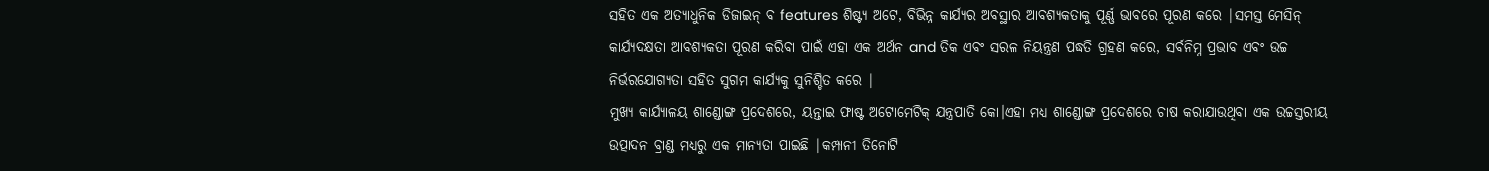ସହିତ ଏକ ଅତ୍ୟାଧୁନିକ ଡିଜାଇନ୍ ବ features ଶିଷ୍ଟ୍ୟ ଅଟେ, ବିଭିନ୍ନ କାର୍ଯ୍ୟର ଅବସ୍ଥାର ଆବଶ୍ୟକତାକୁ ପୂର୍ଣ୍ଣ ଭାବରେ ପୂରଣ କରେ |ସମସ୍ତ ମେସିନ୍ କାର୍ଯ୍ୟଦକ୍ଷତା ଆବଶ୍ୟକତା ପୂରଣ କରିବା ପାଇଁ ଏହା ଏକ ଅର୍ଥନ and ତିକ ଏବଂ ସରଳ ନିୟନ୍ତ୍ରଣ ପଦ୍ଧତି ଗ୍ରହଣ କରେ, ସର୍ବନିମ୍ନ ପ୍ରଭାବ ଏବଂ ଉଚ୍ଚ ନିର୍ଭରଯୋଗ୍ୟତା ସହିତ ସୁଗମ କାର୍ଯ୍ୟକୁ ସୁନିଶ୍ଚିତ କରେ |
ମୁଖ୍ୟ କାର୍ଯ୍ୟାଳୟ ଶାଣ୍ଡୋଙ୍ଗ ପ୍ରଦେଶରେ, ୟନ୍ତାଇ ଫାଷ୍ଟ ଅଟୋମେଟିକ୍ ଯନ୍ତ୍ରପାତି କୋ।ଏହା ମଧ୍ୟ ଶାଣ୍ଡୋଙ୍ଗ ପ୍ରଦେଶରେ ଚାଷ କରାଯାଉଥିବା ଏକ ଉଚ୍ଚସ୍ତରୀୟ ଉତ୍ପାଦନ ବ୍ରାଣ୍ଡ ମଧ୍ୟରୁ ଏକ ମାନ୍ୟତା ପାଇଛି |କମ୍ପାନୀ ତିନୋଟି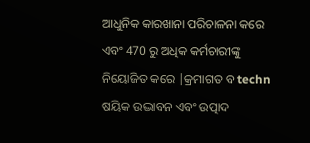ଆଧୁନିକ କାରଖାନା ପରିଚାଳନା କରେ ଏବଂ 470 ରୁ ଅଧିକ କର୍ମଚାରୀଙ୍କୁ ନିୟୋଜିତ କରେ |କ୍ରମାଗତ ବ techn ଷୟିକ ଉଦ୍ଭାବନ ଏବଂ ଉତ୍ପାଦ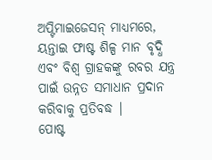ଅପ୍ଟିମାଇଜେସନ୍ ମାଧ୍ୟମରେ, ୟନ୍ତାଇ ଫାଷ୍ଟ ଶିଳ୍ପ ମାନ ବୃଦ୍ଧି ଏବଂ ବିଶ୍ୱ ଗ୍ରାହକଙ୍କୁ ରବର ଯନ୍ତ୍ର ପାଇଁ ଉନ୍ନତ ସମାଧାନ ପ୍ରଦାନ କରିବାକୁ ପ୍ରତିବଦ୍ଧ |
ପୋଷ୍ଟ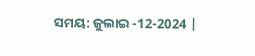ସମୟ: ଜୁଲାଇ -12-2024 |